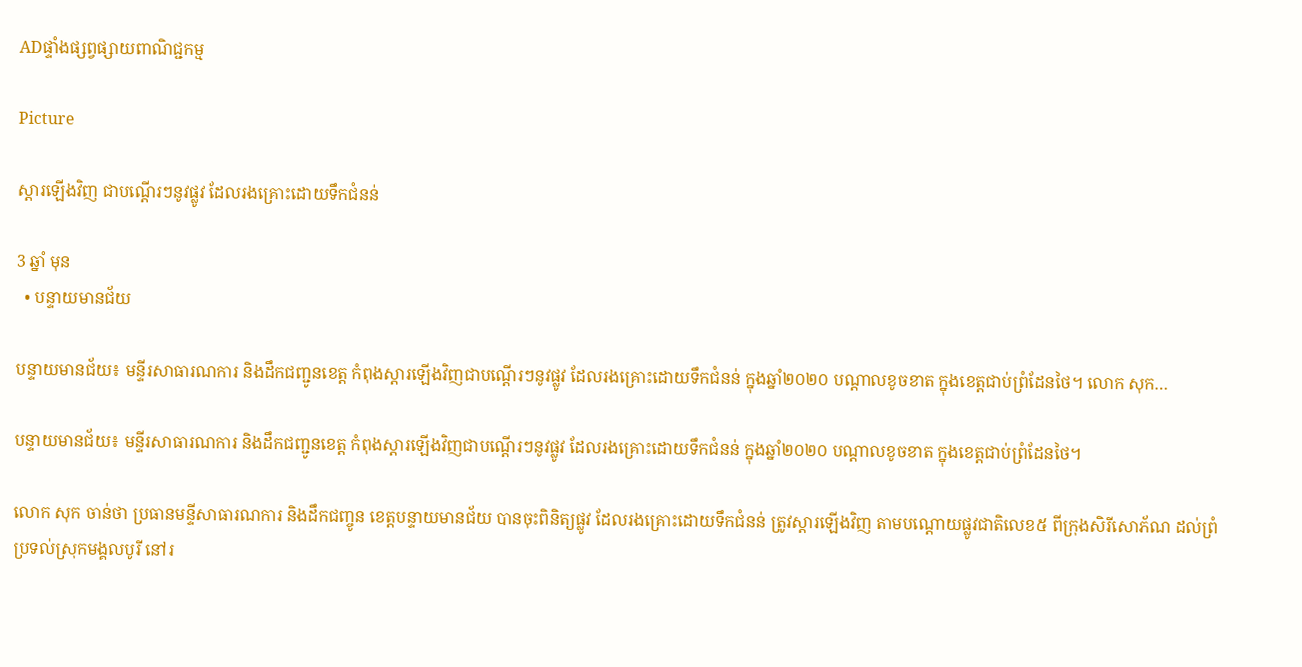ADផ្ទាំងផ្សព្វផ្សាយពាណិជ្ជកម្ម

Picture

ស្តារឡើងវិញ ជាបណ្តើរៗនូវផ្លូវ ដែលរងគ្រោះដោយទឹកជំនន់

3 ឆ្នាំ មុន
  • បន្ទាយមានជ័យ

បន្ទាយមានជ័យ៖ មន្ទីរសាធារណការ និងដឹកជញ្ជូនខេត្ត កំពុងស្តារឡើងវិញជាបណ្តើរៗនូវផ្លូវ ដែលរងគ្រោះដោយទឹកជំនន់ ក្នុងឆ្នាំ២០២០ បណ្តាលខូចខាត ក្នុងខេត្តជាប់ព្រំដែនថៃ។ លោក សុក…

បន្ទាយមានជ័យ៖ មន្ទីរសាធារណការ និងដឹកជញ្ជូនខេត្ត កំពុងស្តារឡើងវិញជាបណ្តើរៗនូវផ្លូវ ដែលរងគ្រោះដោយទឹកជំនន់ ក្នុងឆ្នាំ២០២០ បណ្តាលខូចខាត ក្នុងខេត្តជាប់ព្រំដែនថៃ។

លោក សុក ចាន់ថា ប្រធានមន្ទីសាធារណការ និងដឹកជញ្ចូន ខេត្តបន្ទាយមានជ័យ បានចុះពិនិត្យផ្លូវ ដែលរងគ្រោះដោយទឹកជំនន់ ត្រូវស្តារឡើងវិញ តាមបណ្តោយផ្លូវជាតិលេខ៥ ពីក្រុងសិរីសោភ័ណ ដល់ព្រំប្រទល់ស្រុកមង្គលបូរី នៅរ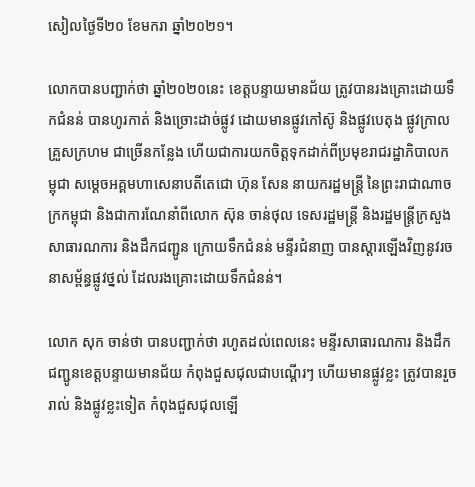សៀលថ្ងៃទី២០ ខែមករា ឆ្នាំ២០២១។

លោកបានបញ្ជាក់ថា ឆ្នាំ២០២០នេះ ខេត្តបន្ទាយមានជ័យ ត្រូវបានរងគ្រោះដោយទឹកជំនន់ បានហូរកាត់ និងច្រោះដាច់ផ្លូវ ដោយមានផ្លូវកៅស៊ូ និងផ្លូវបេតុង ផ្លូវក្រាលគ្រួសក្រហម ជាច្រើនកន្លែង ហើយជាការយកចិត្តទុកដាក់ពីប្រមុខរាជរដ្ឋាភិបាលកម្ពុជា សម្តេចអគ្គមហាសេនាបតីតេជោ ហ៊ុន សែន នាយករដ្ឋមន្ត្រី នៃព្រះរាជាណាចក្រកម្ពុជា និងជាការណែនាំពីលោក ស៊ុន ចាន់ថុល ទេសរដ្ឋមន្ត្រី និងរដ្ឋមន្ត្រីក្រសួងសាធារណការ និងដឹកជញ្ជូន ក្រោយទឹកជំនន់ មន្ទីរជំនាញ បានស្តារឡើងវិញនូវរចនាសម្ព័ន្ធផ្លូវថ្នល់ ដែលរងគ្រោះដោយទឹកជំនន់។

លោក សុក ចាន់ថា បានបញ្ជាក់ថា រហូតដល់ពេលនេះ មន្ទីរសាធារណការ និងដឹកជញ្ជូនខេត្តបន្ទាយមានជ័យ កំពុងជួសជុលជាបណ្តើរៗ ហើយមានផ្លូវខ្លះ ត្រូវបានរួចរាល់ និងផ្លូវខ្លះទៀត កំពុងជួសជុលឡើ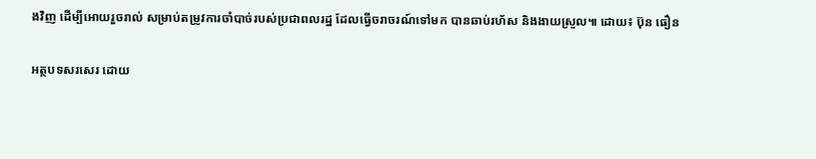ងវិញ ដើម្បីអោយរួចរាល់ សម្រាប់តម្រូវការចាំបាច់របស់ប្រជាពលរដ្ឋ ដែលធ្វើចរាចរណ៍ទៅមក បានឆាប់រហ័ស និងងាយស្រួល៕ ដោយ៖ ប៊ុន ធឿន

អត្ថបទសរសេរ ដោយ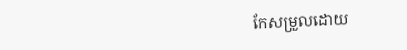កែសម្រួលដោយ